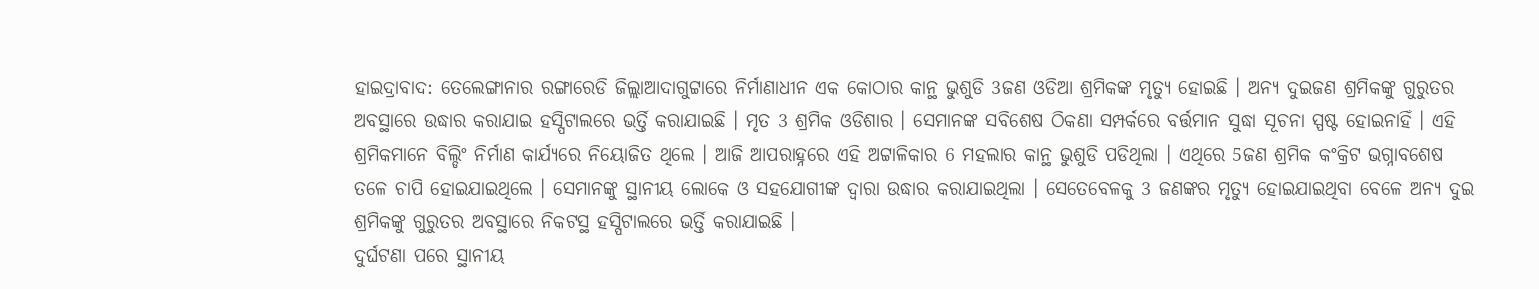ହାଇଦ୍ରାବାଦ: ତେଲେଙ୍ଗାନାର ରଙ୍ଗାରେଡି ଜିଲ୍ଲାଆଦାଗୁଟ୍ଟାରେ ନିର୍ମାଣାଧୀନ ଏକ କୋଠାର କାନ୍ଥ ଭୁଶୁଡି 3ଜଣ ଓଡିଆ ଶ୍ରମିକଙ୍କ ମୃତ୍ୟୁ ହୋଇଛି । ଅନ୍ୟ ଦୁଇଜଣ ଶ୍ରମିକଙ୍କୁ ଗୁରୁତର ଅବସ୍ଥାରେ ଉଦ୍ଧାର କରାଯାଇ ହସ୍ପିଟାଲରେ ଭର୍ତ୍ତି କରାଯାଇଛି । ମୃତ 3 ଶ୍ରମିକ ଓଡିଶାର । ସେମାନଙ୍କ ସବିଶେଷ ଠିକଣା ସମ୍ପର୍କରେ ବର୍ତ୍ତମାନ ସୁଦ୍ଧା ସୂଚନା ସ୍ପଷ୍ଟ ହୋଇନାହିଁ । ଏହି ଶ୍ରମିକମାନେ ବିଲ୍ଡିଂ ନିର୍ମାଣ କାର୍ଯ୍ୟରେ ନିୟୋଜିତ ଥିଲେ । ଆଜି ଆପରାହ୍ନରେ ଏହି ଅଟ୍ଟାଳିକାର 6 ମହଲାର କାନ୍ଥ ଭୁଶୁଡି ପଡିଥିଲା । ଏଥିରେ 5ଜଣ ଶ୍ରମିକ କଂକ୍ରିଟ ଭଗ୍ନାବଶେଷ ତଳେ ଚାପି ହୋଇଯାଇଥିଲେ । ସେମାନଙ୍କୁ ସ୍ଥାନୀୟ ଲୋକେ ଓ ସହଯୋଗୀଙ୍କ ଦ୍ବାରା ଉଦ୍ଧାର କରାଯାଇଥିଲା । ସେତେବେଳକୁ 3 ଜଣଙ୍କର ମୃତ୍ୟୁ ହୋଇଯାଇଥିବା ବେଳେ ଅନ୍ୟ ଦୁଇ ଶ୍ରମିକଙ୍କୁ ଗୁରୁତର ଅବସ୍ଥାରେ ନିକଟସ୍ଥ ହସ୍ପିଟାଲରେ ଭର୍ତ୍ତି କରାଯାଇଛି ।
ଦୁର୍ଘଟଣା ପରେ ସ୍ଥାନୀୟ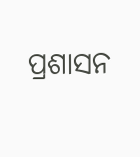ପ୍ରଶାସନ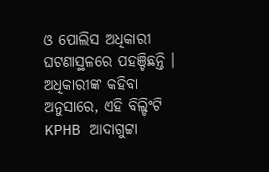ଓ ପୋଲିସ ଅଧିକାରୀ ଘଟଣାସ୍ଥଳରେ ପହଞ୍ଚିଛନ୍ତି । ଅଧିକାରୀଙ୍କ କହିବା ଅନୁସାରେ, ଏହି ବିଲ୍ଡିଂଟି KPHB ଆଦାଗୁଟ୍ଟା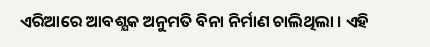ଏରିଆରେ ଆବଶ୍ଯକ ଅନୁମତି ବିନା ନିର୍ମାଣ ଚାଲିଥିଲା । ଏହି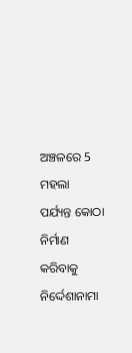ଅଞ୍ଚଳରେ 5 ମହଲା ପର୍ଯ୍ୟନ୍ତ କୋଠା ନିର୍ମାଣ କରିବାକୁ ନିର୍ଦ୍ଦେଶାନାମା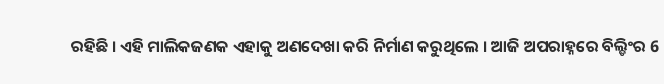ରହିଛି । ଏହି ମାଲିକଜଣକ ଏହାକୁ ଅଣଦେଖା କରି ନିର୍ମାଣ କରୁଥିଲେ । ଆଜି ଅପରାହ୍ନରେ ବିଲ୍ଡିଂର 6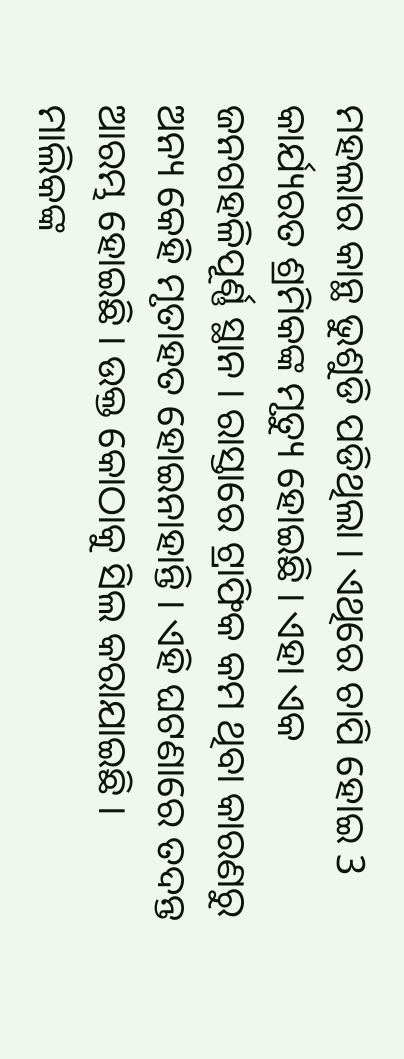ମହଲାର କାନ୍ଥ ଭୁଶୁଡି ପଡିଥିଲା । ଏଥିରେ ଚାପି ହୋଇ 3 କାର୍ଯ୍ୟରତ ଶ୍ରମିକଙ୍କ ମୃତ୍ୟୁ ହୋଇଛି । ଏହା ଏକ ଜନଗହଳିପୂର୍ଣ୍ଣ ସ୍ଥାନ । ରାସ୍ତାରେ ଟ୍ରାଫିକ କମ ଥିବା କାରଣରୁ ଅନ୍ୟ କେହି ମୃତାହତ ହୋଇନାହାନ୍ତି । ଏହି ଘଟଣାରେ ତଦନ୍ତ ଆରମ୍ଭ ହୋଇଛି । ଉକ୍ତ କୋଠାକୁ ସିଲ କରାଯାଇଛି । ମାଲିକଙ୍କ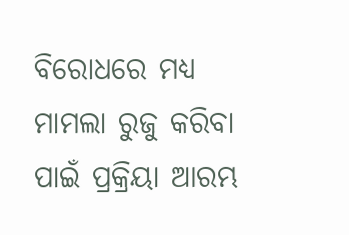ବିରୋଧରେ ମଧ୍ୟ ମାମଲା ରୁଜୁ କରିବା ପାଇଁ ପ୍ରକ୍ରିୟା ଆରମ୍ଭ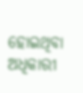ହୋଇଥିବା ଅଧିକାରୀ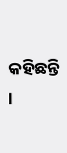କହିଛନ୍ତି ।